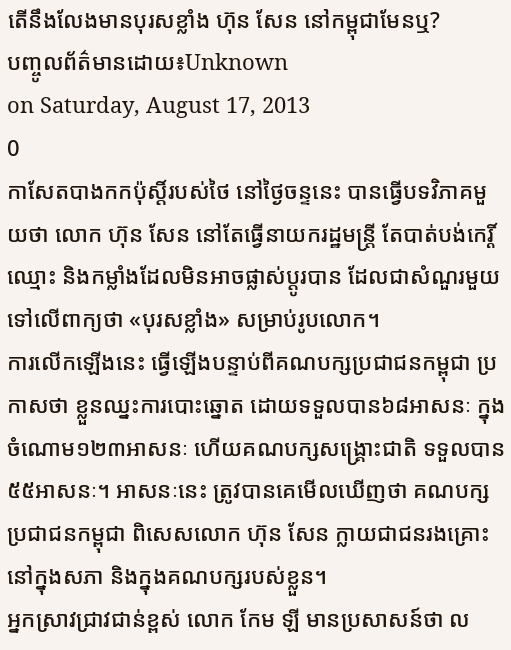តើនឹងលែងមានបុរសខ្លាំង ហ៊ុន សែន នៅកម្ពុជាមែនឬ?
បញ្ចូលព័ត៌មានដោយ៖Unknown
on Saturday, August 17, 2013
0
កាសែតបាងកកប៉ុស្តិ៍របស់ថៃ នៅថ្ងៃចន្ទនេះ បានធ្វើបទវិភាគមួយថា លោក ហ៊ុន សែន នៅតែធ្វើនាយករដ្ឋមន្ត្រី តែបាត់បង់កេរ្តិ៍ឈ្មោះ និងកម្លាំងដែលមិនអាចផ្លាស់ប្តូរបាន ដែលជាសំណួរមួយទៅលើពាក្យថា «បុរសខ្លាំង» សម្រាប់រូបលោក។
ការលើកឡើងនេះ ធ្វើឡើងបន្ទាប់ពីគណបក្សប្រជាជនកម្ពុជា ប្រកាសថា ខ្លួនឈ្នះការបោះឆ្នោត ដោយទទួលបាន៦៨អាសនៈ ក្នុងចំណោម១២៣អាសនៈ ហើយគណបក្សសង្គ្រោះជាតិ ទទួលបាន៥៥អាសនៈ។ អាសនៈនេះ ត្រូវបានគេមើលឃើញថា គណបក្ស ប្រជាជនកម្ពុជា ពិសេសលោក ហ៊ុន សែន ក្លាយជាជនរងគ្រោះនៅក្នុងសភា និងក្នុងគណបក្សរបស់ខ្លួន។
អ្នកស្រាវជ្រាវជាន់ខ្ពស់ លោក កែម ឡី មានប្រសាសន៍ថា ល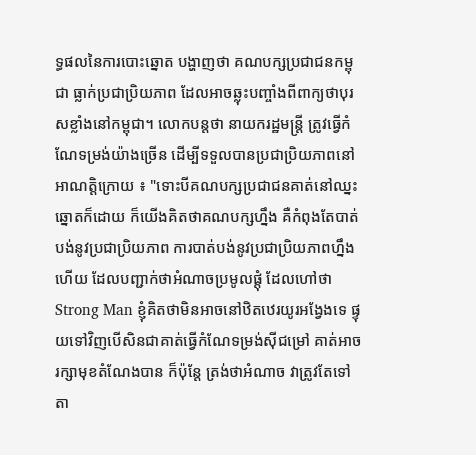ទ្ធផលនៃការបោះឆ្នោត បង្ហាញថា គណបក្សប្រជាជនកម្ពុជា ធ្លាក់ប្រជាប្រិយភាព ដែលអាចឆ្លុះបញ្ចាំងពីពាក្យថាបុរសខ្លាំងនៅកម្ពុជា។ លោកបន្តថា នាយករដ្ឋមន្ត្រី ត្រូវធ្វើកំណែទម្រង់យ៉ាងច្រើន ដើម្បីទទួលបានប្រជាប្រិយភាពនៅអាណត្តិក្រោយ ៖ "ទោះបីគណបក្សប្រជាជនគាត់នៅឈ្នះឆ្នោតក៏ដោយ ក៏យើងគិតថាគណបក្សហ្នឹង គឺកំពុងតែបាត់បង់នូវប្រជាប្រិយភាព ការបាត់បង់នូវប្រជាប្រិយភាពហ្នឹងហើយ ដែលបញ្ជាក់ថាអំណាចប្រមូលផ្តុំ ដែលហៅថា Strong Man ខ្ញុំគិតថាមិនអាចនៅឋិតឋេរយូរអង្វែងទេ ផ្ទុយទៅវិញបើសិនជាគាត់ធ្វើកំណែទម្រង់ស៊ីជម្រៅ គាត់អាចរក្សាមុខតំណែងបាន ក៏ប៉ុន្តែ ត្រង់ថាអំណាច វាត្រូវតែទៅតា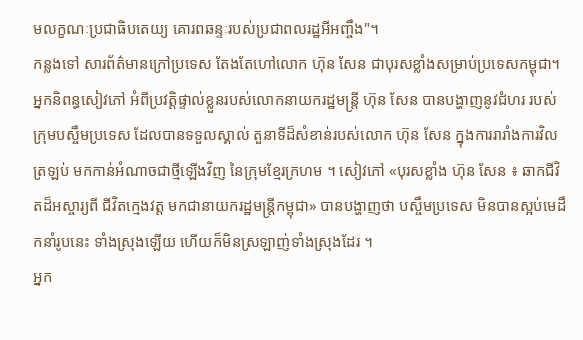មលក្ខណៈប្រជាធិបតេយ្យ គោរពឆន្ទៈរបស់ប្រជាពលរដ្ឋអីអញ្ចឹង"។
កន្លងទៅ សារព័ត៌មានក្រៅប្រទេស តែងតែហៅលោក ហ៊ុន សែន ជាបុរសខ្លាំងសម្រាប់ប្រទេសកម្ពុជា។អ្នកនិពន្ធសៀវភៅ អំពីប្រវត្តិផ្ទាល់ខ្លួនរបស់លោកនាយករដ្ឋមន្ត្រី ហ៊ុន សែន បានបង្ហាញនូវជំហរ របស់ក្រុមបស្ចឹមប្រទេស ដែលបានទទួលស្គាល់ តួនាទីដ៏សំខាន់របស់លោក ហ៊ុន សែន ក្នុងការរារាំងការវិលត្រឡប់ មកកាន់អំណាចជាថ្មីឡើងវិញ នៃក្រុមខ្មែរក្រហម ។ សៀវភៅ «បុរសខ្លាំង ហ៊ុន សែន ៖ ឆាកជីវិតដ៏អស្ចារ្យពី ជីវិតក្មេងវត្ត មកជានាយករដ្ឋមន្ត្រីកម្ពុជា» បានបង្ហាញថា បស្ចឹមប្រទេស មិនបានស្អប់មេដឹកនាំរូបនេះ ទាំងស្រុងឡើយ ហើយក៏មិនស្រឡាញ់ទាំងស្រុងដែរ ។
អ្នក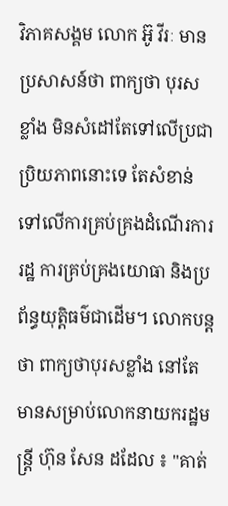វិភាគសង្គម លោក អ៊ូ វីរៈ មានប្រសាសន៍ថា ពាក្យថា បុរសខ្លាំង មិនសំដៅតែទៅលើប្រជាប្រិយភាពនោះទេ តែសំខាន់ទៅលើការគ្រប់គ្រងដំណើរការរដ្ឋ ការគ្រប់គ្រងយោធា និងប្រព័ន្ធយុត្តិធម៌ជាដើម។ លោកបន្តថា ពាក្យថាបុរសខ្លាំង នៅតែមានសម្រាប់លោកនាយករដ្ឋមន្ត្រី ហ៊ុន សែន ដដែល ៖ "គាត់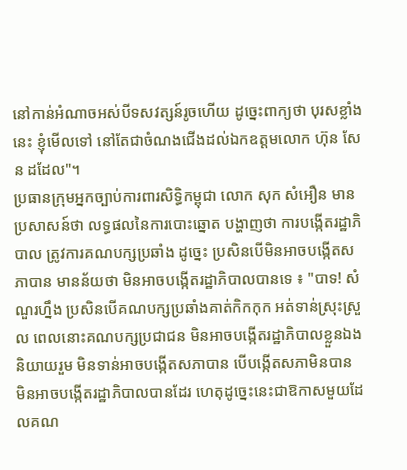នៅកាន់អំណាចអស់បីទសវត្សន៍រូចហើយ ដូច្នេះពាក្យថា បុរសខ្លាំងនេះ ខ្ញុំមើលទៅ នៅតែជាចំណងជើងដល់ឯកឧត្តមលោក ហ៊ុន សែន ដដែល"។
ប្រធានក្រុមអ្នកច្បាប់ការពារសិទ្ធិកម្ពុជា លោក សុក សំអឿន មានប្រសាសន៍ថា លទ្ធផលនៃការបោះឆ្នោត បង្ហាញថា ការបង្កើតរដ្ឋាភិបាល ត្រូវការគណបក្សប្រឆាំង ដូច្នេះ ប្រសិនបើមិនអាចបង្កើតសភាបាន មានន័យថា មិនអាចបង្កើតរដ្ឋាភិបាលបានទេ ៖ "បាទ! សំណួរហ្នឹង ប្រសិនបើគណបក្សប្រឆាំងគាត់កិកកុក អត់ទាន់ស្រុះស្រួល ពេលនោះគណបក្សប្រជាជន មិនអាចបង្កើតរដ្ឋាភិបាលខ្លួនឯង និយាយរួម មិនទាន់អាចបង្កើតសភាបាន បើបង្កើតសភាមិនបាន មិនអាចបង្កើតរដ្ឋាភិបាលបានដែរ ហេតុដូច្នេះនេះជាឱកាសមួយដែលគណ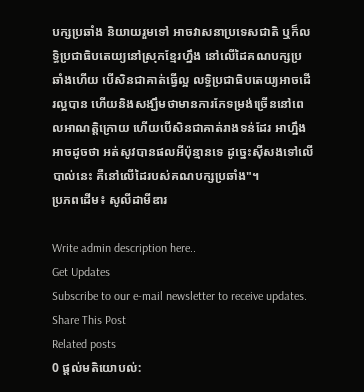បក្សប្រឆាំង និយាយរួមទៅ អាចវាសនាប្រទេសជាតិ ឬក៏លទ្ធិប្រជាធិបតេយ្យនៅស្រុកខ្មែរហ្នឹង នៅលើដៃគណបក្សប្រឆាំងហើយ បើសិនជាគាត់ធ្វើល្អ លទ្ធិប្រជាធិបតេយ្យអាចដើរល្អបាន ហើយនិងសង្ឃឹមថាមានការកែទម្រង់ច្រើននៅពេលអាណត្តិក្រោយ ហើយបើសិនជាគាត់រាងទន់ដែរ អាហ្នឹងអាចដូចថា អត់សូវបានផលអីប៉ុន្មានទេ ដូច្នេះស៊ីសងទៅលើបាល់នេះ គឺនៅលើដៃរបស់គណបក្សប្រឆាំង"។
ប្រភពដើម៖ សូលីដាមីឌារ

Write admin description here..
Get Updates
Subscribe to our e-mail newsletter to receive updates.
Share This Post
Related posts
0 ផ្តល់មតិយោបល់: